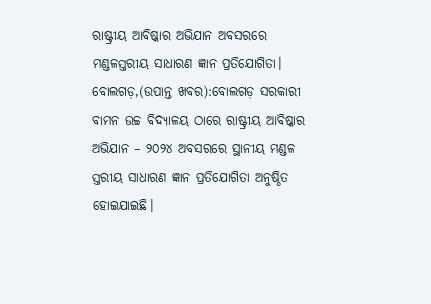ରାଷ୍ଟ୍ରୀୟ ଆବିଷ୍କାର ଅଭିଯାନ ଅବସରରେ ମଣ୍ଡଳସ୍ତରୀୟ ସାଧାରଣ ଜ୍ଞାନ ପ୍ରତିଯୋଗିତା।
ବୋଲଗଡ଼,(ଉପାନ୍ତ ଖବର):ବୋଲଗଡ଼ ସରକାରୀ ବାମନ ଉଚ୍ଚ ବିଦ୍ୟାଳୟ ଠାରେ ରାଷ୍ଟ୍ରୀୟ ଆବିଷ୍କାର ଅଭିଯାନ – ୨୦୨୪ ଅବସରରେ ସ୍ଥାନୀୟ ମଣ୍ଡଳ ସ୍ତରୀୟ ସାଧାରଣ ଜ୍ଞାନ ପ୍ରତିଯୋଗିତା ଅନୁଷ୍ଠିତ ହୋଇଯାଇଛି।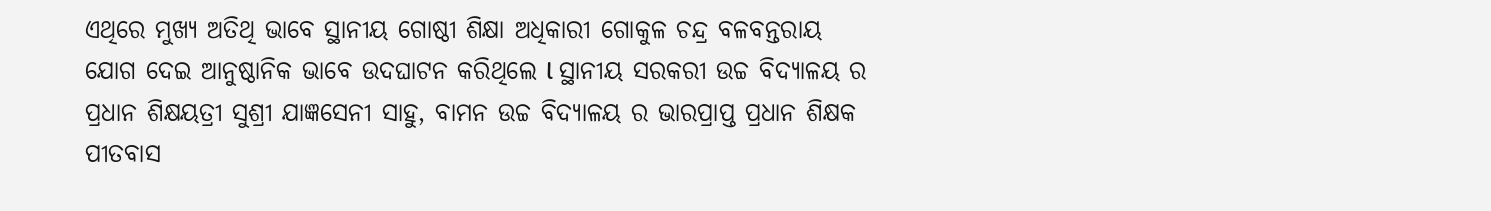ଏଥିରେ ମୁଖ୍ୟ ଅତିଥି ଭାବେ ସ୍ଥାନୀୟ ଗୋଷ୍ଠୀ ଶିକ୍ଷା ଅଧିକାରୀ ଗୋକୁଳ ଚନ୍ଦ୍ର ବଳବନ୍ତରାୟ ଯୋଗ ଦେଇ ଆନୁଷ୍ଠାନିକ ଭାବେ ଉଦଘାଟନ କରିଥିଲେ l ସ୍ଥାନୀୟ ସରକରୀ ଉଚ୍ଚ ବିଦ୍ୟାଳୟ ର ପ୍ରଧାନ ଶିକ୍ଷୟତ୍ରୀ ସୁଶ୍ରୀ ଯାଜ୍ଞସେନୀ ସାହୁ, ବାମନ ଉଚ୍ଚ ବିଦ୍ୟାଳୟ ର ଭାରପ୍ରାପ୍ତ ପ୍ରଧାନ ଶିକ୍ଷକ ପୀତବାସ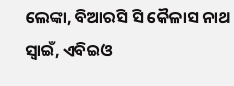ଲେଙ୍କା, ବିଆରସି ସି କୈଳାସ ନାଥ ସ୍ୱାଇଁ, ଏବିଇଓ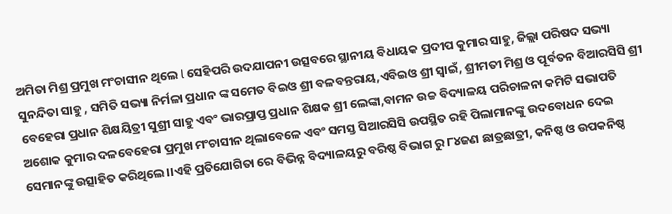ଅମିତା ମିଶ୍ର ପ୍ରମୁଖ ମଂଚାସୀନ ଥିଲେ l ସେହିପରି ଉଦଯାପନୀ ଉତ୍ସବରେ ସ୍ଥାନୀୟ ବିଧାୟକ ପ୍ରଦୀପ କୁମାର ସାହୁ, ଜିଲ୍ଲା ପରିଷଦ ସଭ୍ୟା ସୁନନ୍ଦିତା ସାହୁ , ସମିତି ସଭ୍ୟା ନିର୍ମଳା ପ୍ରଧାନ ଙ୍କ ସମେତ ବିଇଓ ଶ୍ରୀ ବଳବନ୍ତରାୟ,ଏବିଇଓ ଶ୍ରୀ ସ୍ୱାଇଁ, ଶ୍ରୀମତୀ ମିଶ୍ର ଓ ପୂର୍ବତନ ବିଆରସିସି ଶ୍ରୀ ବେହେରା ପ୍ରଧାନ ଶିକ୍ଷୟିତ୍ରୀ ସୁଶ୍ରୀ ସାହୁ ଏବଂ ଭାରପ୍ରାପ୍ତ ପ୍ରଧାନ ଶିକ୍ଷକ ଶ୍ରୀ ଲେଙ୍କା,ବାମନ ଉଚ୍ଚ ବିଦ୍ୟାଳୟ ପରିଚାଳନା କମିଟି ସଭାପତି ଅଶୋକ କୁମାର ଦଳବେହେରା ପ୍ରମୁଖ ମଂଚାସୀନ ଥିଲାବେଳେ ଏବଂ ସମସ୍ତ ସିଆରସିସି ଉପସ୍ଥିତ ରହି ପିଲାମାନଙ୍କୁ ଉଦବୋଧନ ଦେଇ ସେମାନଙ୍କୁ ଉତ୍ସାହିତ କରିଥିଲେ।।ଏହି ପ୍ରତିଯୋଗିତା ରେ ବିଭିନ୍ନ ବିଦ୍ୟାଳୟରୁ ବରିଷ୍ଠ ବିଭାଗ ରୁ ୮୪ଜଣ ଛାତ୍ରଛାତ୍ରୀ, କନିଷ୍ଠ ଓ ଉପକନିଷ୍ଠ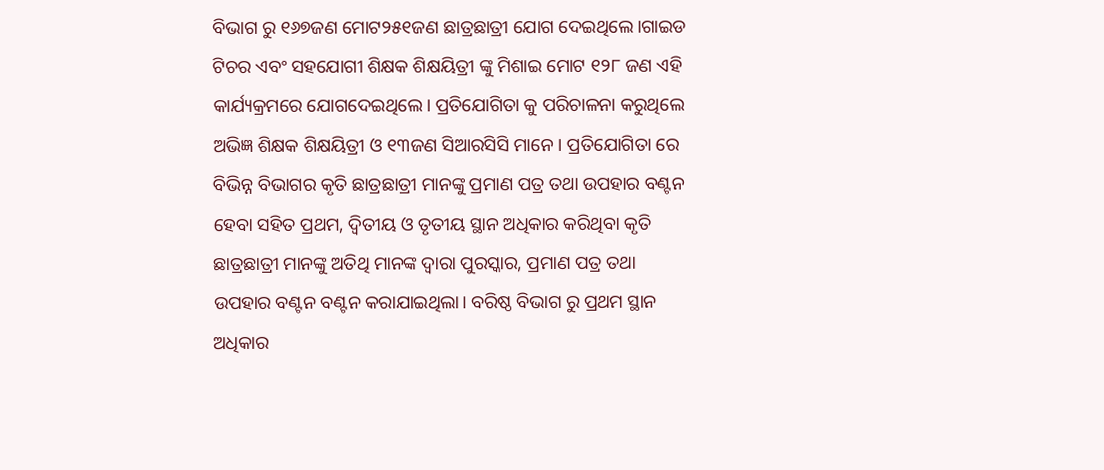ବିଭାଗ ରୁ ୧୬୭ଜଣ ମୋଟ୨୫୧ଜଣ ଛାତ୍ରଛାତ୍ରୀ ଯୋଗ ଦେଇଥିଲେ।ଗାଇଡ ଟିଚର ଏବଂ ସହଯୋଗୀ ଶିକ୍ଷକ ଶିକ୍ଷୟିତ୍ରୀ ଙ୍କୁ ମିଶାଇ ମୋଟ ୧୨୮ ଜଣ ଏହି କାର୍ଯ୍ୟକ୍ରମରେ ଯୋଗଦେଇଥିଲେ। ପ୍ରତିଯୋଗିତା କୁ ପରିଚାଳନା କରୁଥିଲେ ଅଭିଜ୍ଞ ଶିକ୍ଷକ ଶିକ୍ଷୟିତ୍ରୀ ଓ ୧୩ଜଣ ସିଆରସିସି ମାନେ। ପ୍ରତିଯୋଗିତା ରେ ବିଭିନ୍ନ ବିଭାଗର କୃତି ଛାତ୍ରଛାତ୍ରୀ ମାନଙ୍କୁ ପ୍ରମାଣ ପତ୍ର ତଥା ଉପହାର ବଣ୍ଟନ ହେବା ସହିତ ପ୍ରଥମ, ଦ୍ୱିତୀୟ ଓ ତୃତୀୟ ସ୍ଥାନ ଅଧିକାର କରିଥିବା କୃତି ଛାତ୍ରଛାତ୍ରୀ ମାନଙ୍କୁ ଅତିଥି ମାନଙ୍କ ଦ୍ଵାରା ପୁରସ୍କାର, ପ୍ରମାଣ ପତ୍ର ତଥା ଉପହାର ବଣ୍ଟନ ବଣ୍ଟନ କରାଯାଇଥିଲା। ବରିଷ୍ଠ ବିଭାଗ ରୁ ପ୍ରଥମ ସ୍ଥାନ ଅଧିକାର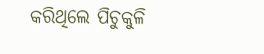କରିଥିଲେ ପିଚୁକୁଳି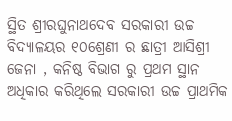ସ୍ଥିତ ଶ୍ରୀରଘୁନାଥଦେବ ସରକାରୀ ଉଚ୍ଚ ବିଦ୍ୟାଳୟର ୧୦ଶ୍ରେଣୀ ର ଛାତ୍ରୀ ଆସିଶ୍ରୀ ଜେନା , କନିଷ୍ଠ ବିଭାଗ ରୁ ପ୍ରଥମ ସ୍ଥାନ ଅଧିକାର କରିଥିଲେ ସରକାରୀ ଉଚ୍ଚ ପ୍ରାଥମିକ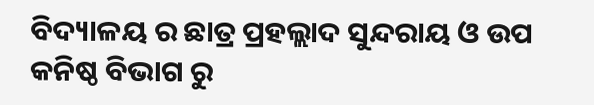ବିଦ୍ୟାଳୟ ର ଛାତ୍ର ପ୍ରହଲ୍ଲାଦ ସୁନ୍ଦରାୟ ଓ ଉପ କନିଷ୍ଠ ବିଭାଗ ରୁ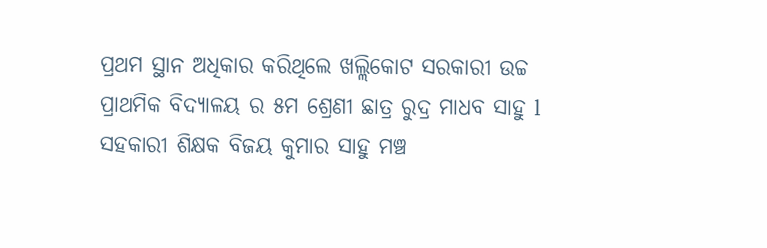ପ୍ରଥମ ସ୍ଥାନ ଅଧିକାର କରିଥିଲେ ଖଲ୍ଲିକୋଟ ସରକାରୀ ଉଚ୍ଚ ପ୍ରାଥମିକ ବିଦ୍ୟାଳୟ ର ୫ମ ଶ୍ରେଣୀ ଛାତ୍ର ରୁଦ୍ର ମାଧବ ସାହୁ l ସହକାରୀ ଶିକ୍ଷକ ବିଜୟ କୁମାର ସାହୁ ମଞ୍ଚ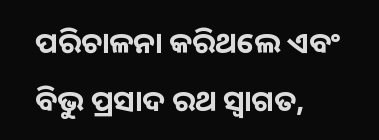ପରିଚାଳନା କରିଥଲେ ଏବଂ ବିଭୁ ପ୍ରସାଦ ରଥ ସ୍ୱାଗତ,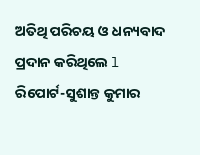ଅତିଥି ପରିଚୟ ଓ ଧନ୍ୟବାଦ ପ୍ରଦାନ କରିଥିଲେ l
ରିପୋର୍ଟ-ସୁଶାନ୍ତ କୁମାର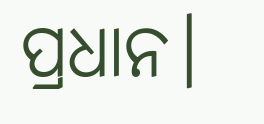ପ୍ରଧାନ।